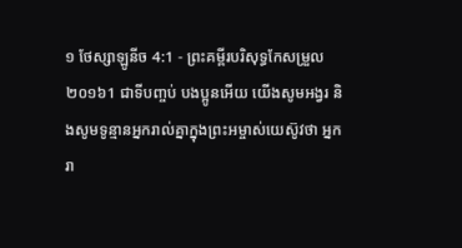១ ថែស្សាឡូនីច 4:1 - ព្រះគម្ពីរបរិសុទ្ធកែសម្រួល ២០១៦1 ជាទីបញ្ចប់ បងប្អូនអើយ យើងសូមអង្វរ និងសូមទូន្មានអ្នករាល់គ្នាក្នុងព្រះអម្ចាស់យេស៊ូវថា អ្នករា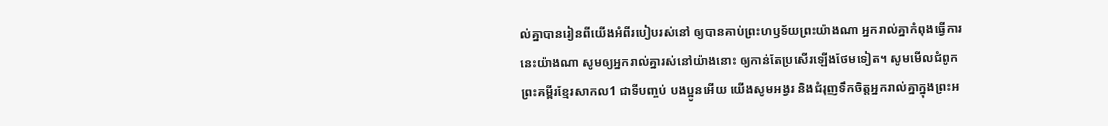ល់គ្នាបានរៀនពីយើងអំពីរបៀបរស់នៅ ឲ្យបានគាប់ព្រះហឫទ័យព្រះយ៉ាងណា អ្នករាល់គ្នាកំពុងធ្វើការនេះយ៉ាងណា សូមឲ្យអ្នករាល់គ្នារស់នៅយ៉ាងនោះ ឲ្យកាន់តែប្រសើរឡើងថែមទៀត។ សូមមើលជំពូកព្រះគម្ពីរខ្មែរសាកល1 ជាទីបញ្ចប់ បងប្អូនអើយ យើងសូមអង្វរ និងជំរុញទឹកចិត្តអ្នករាល់គ្នាក្នុងព្រះអ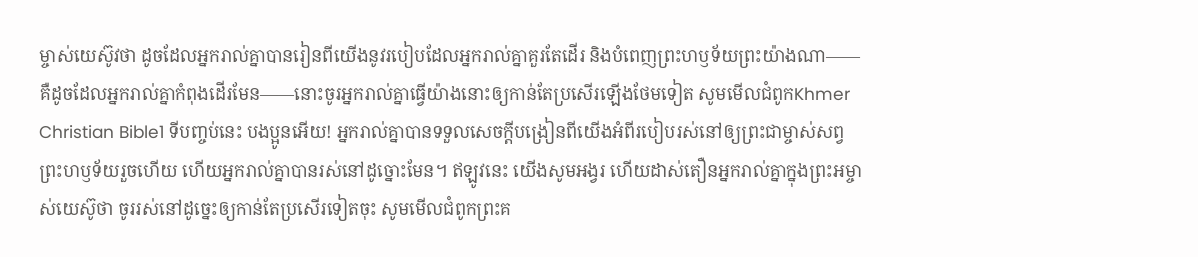ម្ចាស់យេស៊ូវថា ដូចដែលអ្នករាល់គ្នាបានរៀនពីយើងនូវរបៀបដែលអ្នករាល់គ្នាគួរតែដើរ និងបំពេញព្រះហឫទ័យព្រះយ៉ាងណា——គឺដូចដែលអ្នករាល់គ្នាកំពុងដើរមែន——នោះចូរអ្នករាល់គ្នាធ្វើយ៉ាងនោះឲ្យកាន់តែប្រសើរឡើងថែមទៀត សូមមើលជំពូកKhmer Christian Bible1 ទីបញ្ចប់នេះ បងប្អូនអើយ! អ្នករាល់គ្នាបានទទួលសេចក្ដីបង្រៀនពីយើងអំពីរបៀបរស់នៅឲ្យព្រះជាម្ចាស់សព្វព្រះហឫទ័យរួចហើយ ហើយអ្នករាល់គ្នាបានរស់នៅដូច្នោះមែន។ ឥឡូវនេះ យើងសូមអង្វរ ហើយដាស់តឿនអ្នករាល់គ្នាក្នុងព្រះអម្ចាស់យេស៊ូថា ចូររស់នៅដូច្នេះឲ្យកាន់តែប្រសើរទៀតចុះ សូមមើលជំពូកព្រះគ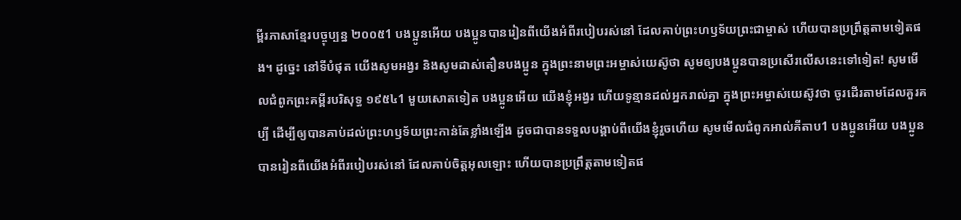ម្ពីរភាសាខ្មែរបច្ចុប្បន្ន ២០០៥1 បងប្អូនអើយ បងប្អូនបានរៀនពីយើងអំពីរបៀបរស់នៅ ដែលគាប់ព្រះហឫទ័យព្រះជាម្ចាស់ ហើយបានប្រព្រឹត្តតាមទៀតផង។ ដូច្នេះ នៅទីបំផុត យើងសូមអង្វរ និងសូមដាស់តឿនបងប្អូន ក្នុងព្រះនាមព្រះអម្ចាស់យេស៊ូថា សូមឲ្យបងប្អូនបានប្រសើរលើសនេះទៅទៀត! សូមមើលជំពូកព្រះគម្ពីរបរិសុទ្ធ ១៩៥៤1 មួយសោតទៀត បងប្អូនអើយ យើងខ្ញុំអង្វរ ហើយទូន្មានដល់អ្នករាល់គ្នា ក្នុងព្រះអម្ចាស់យេស៊ូវថា ចូរដើរតាមដែលគួរគប្បី ដើម្បីឲ្យបានគាប់ដល់ព្រះហឫទ័យព្រះកាន់តែខ្លាំងឡើង ដូចជាបានទទួលបង្គាប់ពីយើងខ្ញុំរួចហើយ សូមមើលជំពូកអាល់គីតាប1 បងប្អូនអើយ បងប្អូនបានរៀនពីយើងអំពីរបៀបរស់នៅ ដែលគាប់ចិត្តអុលឡោះ ហើយបានប្រព្រឹត្ដតាមទៀតផ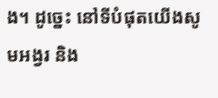ង។ ដូច្នេះ នៅទីបំផុតយើងសូមអង្វរ និង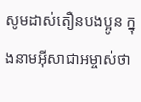សូមដាស់តឿនបងប្អូន ក្នុងនាមអ៊ីសាជាអម្ចាស់ថា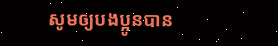សូមឲ្យបងប្អូនបាន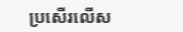ប្រសើរលើស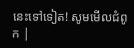នេះទៅទៀត! សូមមើលជំពូក |